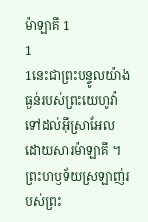ម៉ាឡាគី 1
1
1នេះជាព្រះបន្ទូលយ៉ាងធ្ងន់របស់ព្រះយេហូវ៉ាទៅដល់អ៊ីស្រាអែល ដោយសារម៉ាឡាគី ។
ព្រះហឫទ័យស្រឡាញ់របស់ព្រះ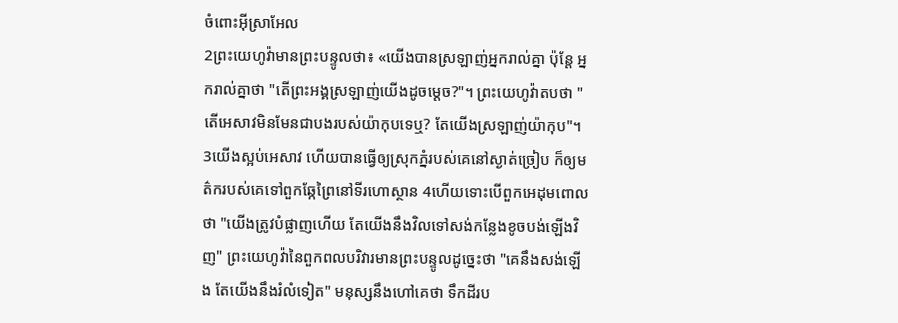ចំពោះអ៊ីស្រាអែល
2ព្រះយេហូវ៉ាមានព្រះបន្ទូលថា៖ «យើងបានស្រឡាញ់អ្នករាល់គ្នា ប៉ុន្តែ អ្នករាល់គ្នាថា "តើព្រះអង្គស្រឡាញ់យើងដូចម្ដេច?"។ ព្រះយេហូវ៉ាតបថា "តើអេសាវមិនមែនជាបងរបស់យ៉ាកុបទេឬ? តែយើងស្រឡាញ់យ៉ាកុប"។ 3យើងស្អប់អេសាវ ហើយបានធ្វើឲ្យស្រុកភ្នំរបស់គេនៅស្ងាត់ច្រៀប ក៏ឲ្យមត៌ករបស់គេទៅពួកឆ្កែព្រៃនៅទីរហោស្ថាន 4ហើយទោះបើពួកអេដុមពោលថា "យើងត្រូវបំផ្លាញហើយ តែយើងនឹងវិលទៅសង់កន្លែងខូចបង់ឡើងវិញ" ព្រះយេហូវ៉ានៃពួកពលបរិវារមានព្រះបន្ទូលដូច្នេះថា "គេនឹងសង់ឡើង តែយើងនឹងរំលំទៀត" មនុស្សនឹងហៅគេថា ទឹកដីរប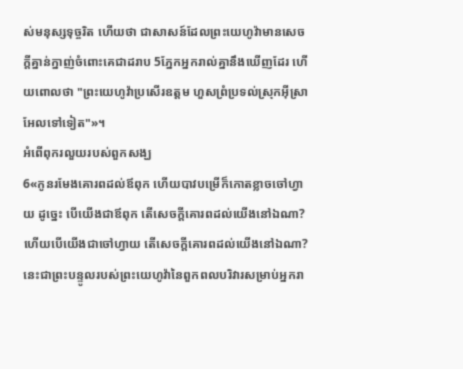ស់មនុស្សទុច្ចរិត ហើយថា ជាសាសន៍ដែលព្រះយេហូវ៉ាមានសេចក្ដីគ្នាន់ក្នាញ់ចំពោះគេជាដរាប 5ភ្នែកអ្នករាល់គ្នានឹងឃើញដែរ ហើយពោលថា "ព្រះយេហូវ៉ាប្រសើរឧត្ដម ហួសព្រំប្រទល់ស្រុកអ៊ីស្រាអែលទៅទៀត"»។
អំពើពុករលួយរបស់ពួកសង្ឃ
6«កូនរមែងគោរពដល់ឪពុក ហើយបាវបម្រើក៏កោតខ្លាចចៅហ្វាយ ដូច្នេះ បើយើងជាឪពុក តើសេចក្ដីគោរពដល់យើងនៅឯណា? ហើយបើយើងជាចៅហ្វាយ តើសេចក្ដីគោរពដល់យើងនៅឯណា? នេះជាព្រះបន្ទូលរបស់ព្រះយេហូវ៉ានៃពួកពលបរិវារសម្រាប់អ្នករា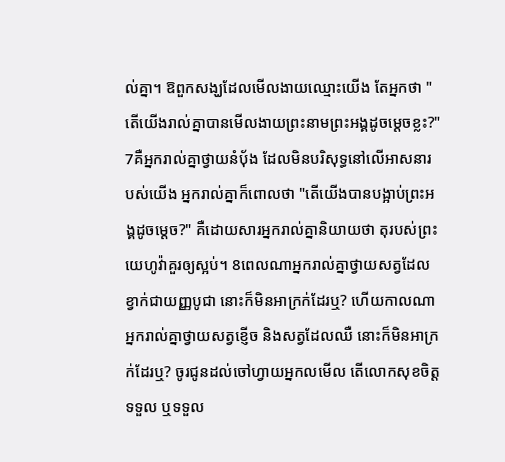ល់គ្នា។ ឱពួកសង្ឃដែលមើលងាយឈ្មោះយើង តែអ្នកថា "តើយើងរាល់គ្នាបានមើលងាយព្រះនាមព្រះអង្គដូចម្ដេចខ្លះ?" 7គឺអ្នករាល់គ្នាថ្វាយនំបុ័ង ដែលមិនបរិសុទ្ធនៅលើអាសនារបស់យើង អ្នករាល់គ្នាក៏ពោលថា "តើយើងបានបង្អាប់ព្រះអង្គដូចម្ដេច?" គឺដោយសារអ្នករាល់គ្នានិយាយថា តុរបស់ព្រះយេហូវ៉ាគួរឲ្យស្អប់។ 8ពេលណាអ្នករាល់គ្នាថ្វាយសត្វដែលខ្វាក់ជាយញ្ញបូជា នោះក៏មិនអាក្រក់ដែរឬ? ហើយកាលណាអ្នករាល់គ្នាថ្វាយសត្វខ្ញើច និងសត្វដែលឈឺ នោះក៏មិនអាក្រក់ដែរឬ? ចូរជូនដល់ចៅហ្វាយអ្នកលមើល តើលោកសុខចិត្តទទួល ឬទទួល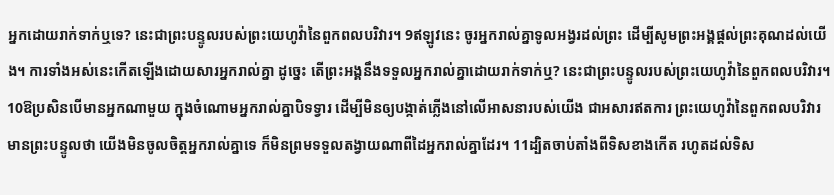អ្នកដោយរាក់ទាក់ឬទេ? នេះជាព្រះបន្ទូលរបស់ព្រះយេហូវ៉ានៃពួកពលបរិវារ។ 9ឥឡូវនេះ ចូរអ្នករាល់គ្នាទូលអង្វរដល់ព្រះ ដើម្បីសូមព្រះអង្គផ្តល់ព្រះគុណដល់យើង។ ការទាំងអស់នេះកើតឡើងដោយសារអ្នករាល់គ្នា ដូច្នេះ តើព្រះអង្គនឹងទទួលអ្នករាល់គ្នាដោយរាក់ទាក់ឬ? នេះជាព្រះបន្ទូលរបស់ព្រះយេហូវ៉ានៃពួកពលបរិវារ។ 10ឱប្រសិនបើមានអ្នកណាមួយ ក្នុងចំណោមអ្នករាល់គ្នាបិទទ្វារ ដើម្បីមិនឲ្យបង្កាត់ភ្លើងនៅលើអាសនារបស់យើង ជាអសារឥតការ ព្រះយេហូវ៉ានៃពួកពលបរិវារមានព្រះបន្ទូលថា យើងមិនចូលចិត្តអ្នករាល់គ្នាទេ ក៏មិនព្រមទទួលតង្វាយណាពីដៃអ្នករាល់គ្នាដែរ។ 11ដ្បិតចាប់តាំងពីទិសខាងកើត រហូតដល់ទិស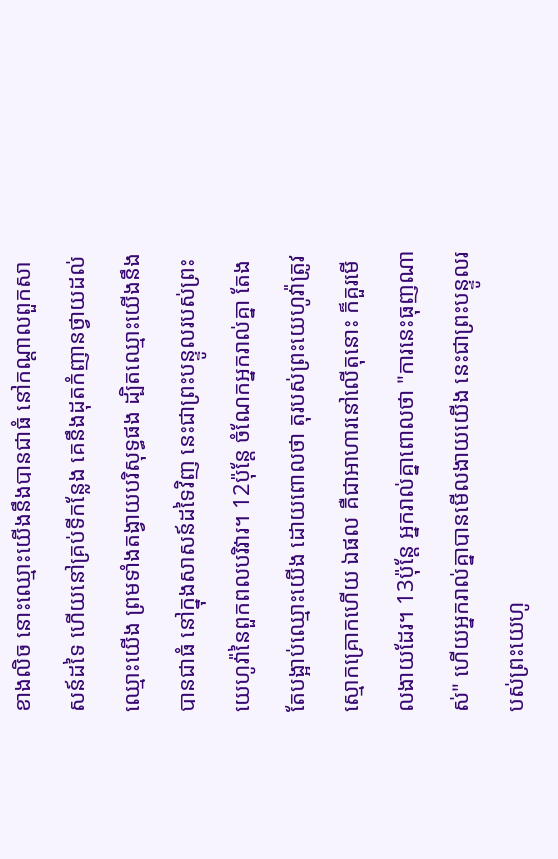ខាងលិច នោះឈ្មោះយើងនឹងបានជាធំ នៅកណ្ដាលពួកសាសន៍ដទៃ ហើយនៅគ្រប់ទីកន្លែង គេនឹងដុតកំញានថ្វាយដល់ឈ្មោះយើង ព្រមទាំងតង្វាយបរិសុទ្ធផង ដ្បិតឈ្មោះយើងនឹងបានជាធំ នៅក្នុងសាសន៍ដទៃវិញ នេះជាព្រះបន្ទូលរបស់ព្រះយេហូវ៉ានៃពួកពលបរិវារ។ 12ប៉ុន្តែ ចំណែកអ្នករាល់គ្នា តែងតែបង្អាប់ឈ្មោះយើង ដោយពោលថា តុរបស់ព្រះយេហូវ៉ាត្រូវស្មោកគ្រោកហើយ ឯផល គឺជាអាហារនៅលើតុនោះ ក៏គួរមើលងាយដែរ។ 13ប៉ុន្តែ អ្នករាល់គ្នាពោលថា "ការនេះធុញណាស់" ហើយអ្នករាល់គ្នាបានមើលងាយយើង នេះជាព្រះបន្ទូលរបស់ព្រះយេហូ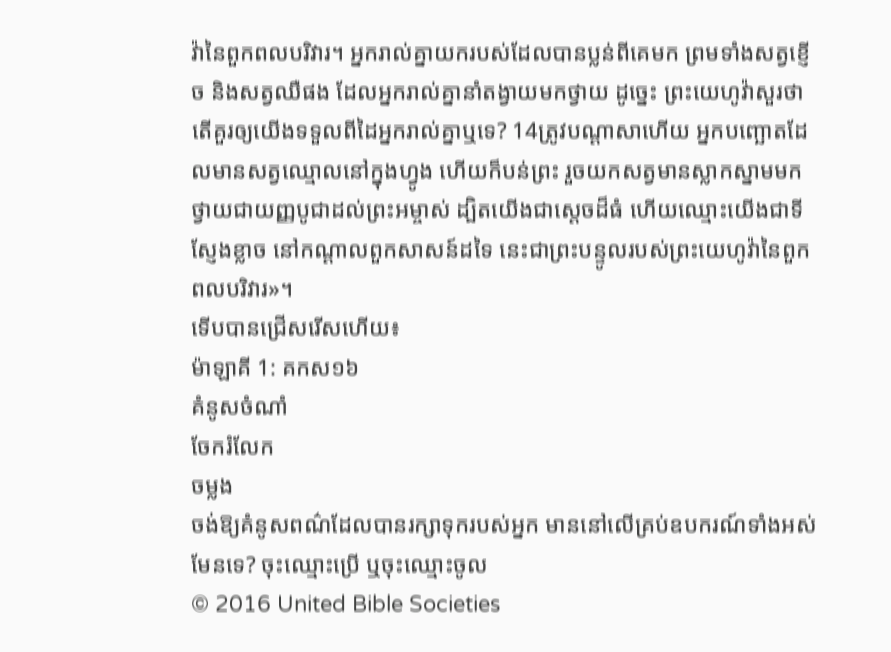វ៉ានៃពួកពលបរិវារ។ អ្នករាល់គ្នាយករបស់ដែលបានប្លន់ពីគេមក ព្រមទាំងសត្វខ្ញើច និងសត្វឈឺផង ដែលអ្នករាល់គ្នានាំតង្វាយមកថ្វាយ ដូច្នេះ ព្រះយេហូវ៉ាសួរថា តើគួរឲ្យយើងទទួលពីដៃអ្នករាល់គ្នាឬទេ? 14ត្រូវបណ្ដាសាហើយ អ្នកបញ្ឆោតដែលមានសត្វឈ្មោលនៅក្នុងហ្វូង ហើយក៏បន់ព្រះ រួចយកសត្វមានស្លាកស្នាមមកថ្វាយជាយញ្ញបូជាដល់ព្រះអម្ចាស់ ដ្បិតយើងជាស្តេចដ៏ធំ ហើយឈ្មោះយើងជាទីស្ញែងខ្លាច នៅកណ្ដាលពួកសាសន៍ដទៃ នេះជាព្រះបន្ទូលរបស់ព្រះយេហូវ៉ានៃពួកពលបរិវារ»។
ទើបបានជ្រើសរើសហើយ៖
ម៉ាឡាគី 1: គកស១៦
គំនូសចំណាំ
ចែករំលែក
ចម្លង
ចង់ឱ្យគំនូសពណ៌ដែលបានរក្សាទុករបស់អ្នក មាននៅលើគ្រប់ឧបករណ៍ទាំងអស់មែនទេ? ចុះឈ្មោះប្រើ ឬចុះឈ្មោះចូល
© 2016 United Bible Societies